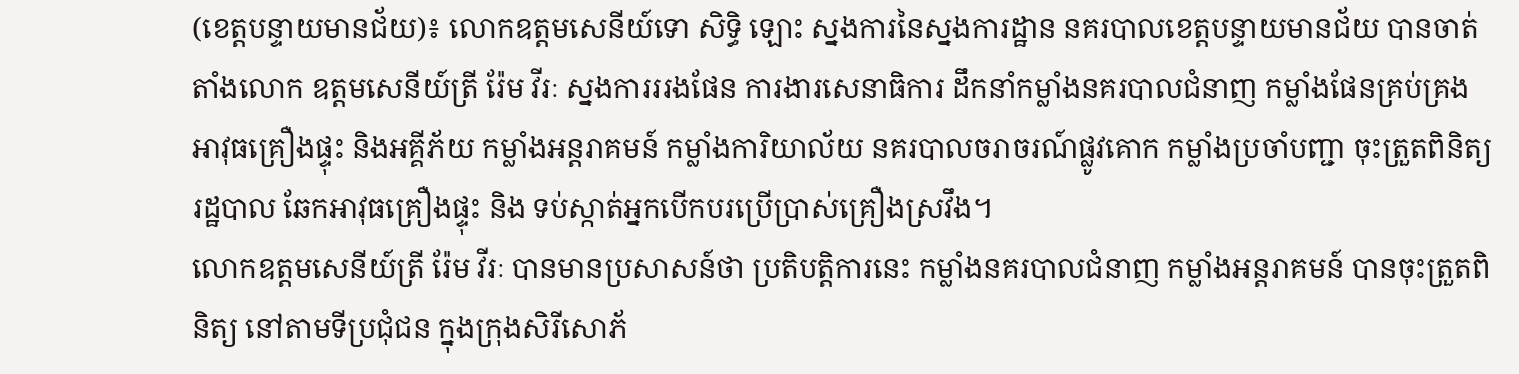(ខេត្តបន្ទាយមានជ័យ)៖ លោកឧត្តមសេនីយ៍ទោ សិទ្ធិ ឡោះ ស្នងការនៃស្នងការដ្ឋាន នគរបាលខេត្តបន្ទាយមានជ័យ បានចាត់តាំងលោក ឧត្តមសេនីយ៍ត្រី រ៉ែម វីរៈ ស្នងការររងផែន ការងារសេនាធិការ ដឹកនាំកម្លាំងនគរបាលជំនាញ កម្លាំងផែនគ្រប់គ្រង អាវុធគ្រឿងផ្ទុះ និងអគ្គីភ័យ កម្លាំងអន្តរាគមន៍ កម្លាំងការិយាល័យ នគរបាលចរាចរណ៍ផ្លូវគោក កម្លាំងប្រចាំបញ្ជា ចុះត្រួតពិនិត្យរដ្ឋបាល ឆែកអាវុធគ្រឿងផ្ទុះ និង ទប់ស្កាត់អ្នកបើកបរប្រើប្រាស់គ្រឿងស្រវឹង។
លោកឧត្តមសេនីយ៍ត្រី រ៉ែម វីរៈ បានមានប្រសាសន៍ថា ប្រតិបត្តិការនេះ កម្លាំងនគរបាលជំនាញ កម្លាំងអន្តរាគមន៍ បានចុះត្រួតពិនិត្យ នៅតាមទីប្រជុំជន ក្នុងក្រុងសិរីសោភ័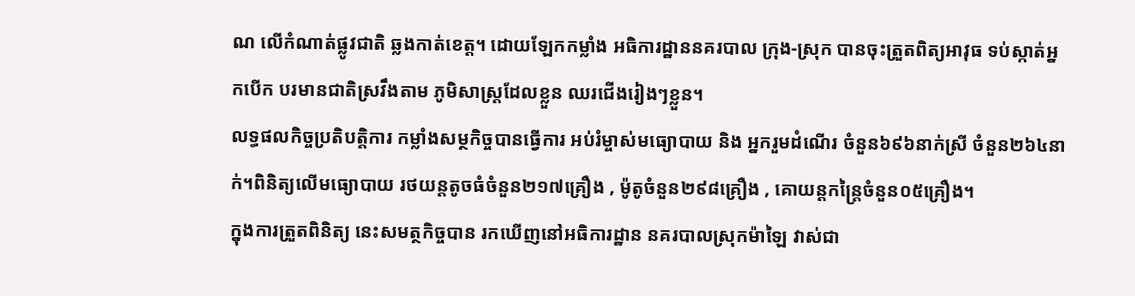ណ លើកំណាត់ផ្លូវជាតិ ឆ្លងកាត់ខេត្ត។ ដោយឡែកកម្លាំង អធិការដ្ឋាននគរបាល ក្រុង-ស្រុក បានចុះត្រួតពិត្យអាវុធ ទប់ស្កាត់អ្នកបើក បរមានជាតិស្រវឹងតាម ភូមិសាស្ត្រដែលខ្លួន ឈរជើងរៀងៗខ្លួន។
លទ្ធផលកិច្ចប្រតិបត្តិការ កម្លាំងសម្ថកិច្ចបានធ្វើការ អប់រំម្ចាស់មធ្យោបាយ និង អ្នករួមដំណើរ ចំនួន៦៩៦នាក់ស្រី ចំនួន២៦៤នាក់។ពិនិត្យលើមធ្យោបាយ រថយន្តតូចធំចំនួន២១៧គ្រឿង , ម៉ូតូចំនួន២៩៨គ្រឿង , គោយន្តកន្ត្រៃចំនួន០៥គ្រឿង។
ក្នុងការត្រួតពិនិត្យ នេះសមត្ថកិច្ចបាន រកឃើញនៅអធិការដ្ឋាន នគរបាលស្រុកម៉ាឡៃ វាស់ជា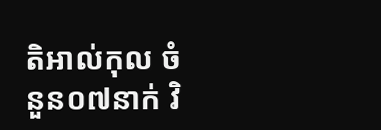តិអាល់កុល ចំនួន០៧នាក់ វិ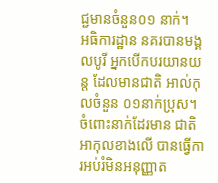ជ្ជមានចំនួន០១ នាក់។
អធិការដ្ឋាន នគរបានមង្គលបូរី អ្នកបើកបរយានយន្ត ដែលមានជាតិ អាល់កុលចំនួន ០១នាក់ប្រុស។ ចំពោះនាក់ដែរមាន ជាតិអាកុលខាងលើ បានធ្វើការអប់រំមិនអនុញ្ញាត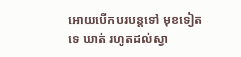អោយបើកបរបន្តទៅ មុខទៀតទេ ឃាត់ រហូតដល់ស្វា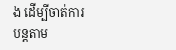ង ដើម្បីចាត់ការ បន្តតាម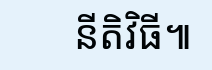នីតិវិធី៕